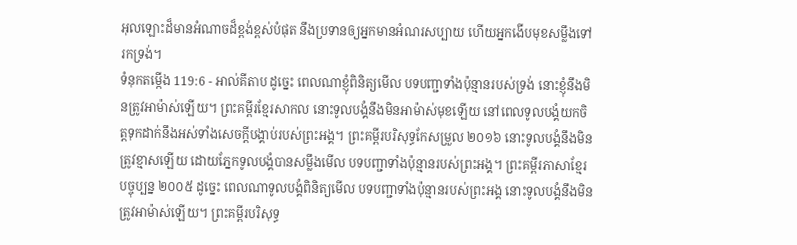អុលឡោះដ៏មានអំណាចដ៏ខ្ពង់ខ្ពស់បំផុត នឹងប្រទានឲ្យអ្នកមានអំណរសប្បាយ ហើយអ្នកងើបមុខសម្លឹងទៅរកទ្រង់។
ទំនុកតម្កើង 119:6 - អាល់គីតាប ដូច្នេះ ពេលណាខ្ញុំពិនិត្យមើល បទបញ្ជាទាំងប៉ុន្មានរបស់ទ្រង់ នោះខ្ញុំនឹងមិនត្រូវអាម៉ាស់ឡើយ។ ព្រះគម្ពីរខ្មែរសាកល នោះទូលបង្គំនឹងមិនអាម៉ាស់មុខឡើយ នៅពេលទូលបង្គំយកចិត្តទុកដាក់នឹងអស់ទាំងសេចក្ដីបង្គាប់របស់ព្រះអង្គ។ ព្រះគម្ពីរបរិសុទ្ធកែសម្រួល ២០១៦ នោះទូលបង្គំនឹងមិនត្រូវខ្មាសឡើយ ដោយភ្នែកទូលបង្គំបានសម្លឹងមើល បទបញ្ជាទាំងប៉ុន្មានរបស់ព្រះអង្គ។ ព្រះគម្ពីរភាសាខ្មែរបច្ចុប្បន្ន ២០០៥ ដូច្នេះ ពេលណាទូលបង្គំពិនិត្យមើល បទបញ្ជាទាំងប៉ុន្មានរបស់ព្រះអង្គ នោះទូលបង្គំនឹងមិនត្រូវអាម៉ាស់ឡើយ។ ព្រះគម្ពីរបរិសុទ្ធ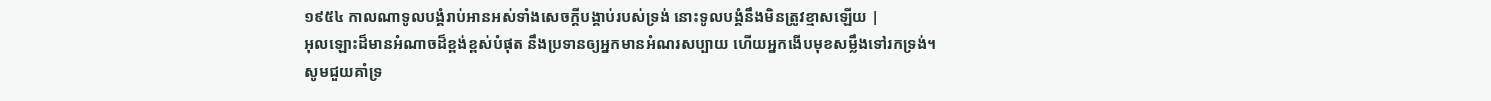១៩៥៤ កាលណាទូលបង្គំរាប់អានអស់ទាំងសេចក្ដីបង្គាប់របស់ទ្រង់ នោះទូលបង្គំនឹងមិនត្រូវខ្មាសឡើយ |
អុលឡោះដ៏មានអំណាចដ៏ខ្ពង់ខ្ពស់បំផុត នឹងប្រទានឲ្យអ្នកមានអំណរសប្បាយ ហើយអ្នកងើបមុខសម្លឹងទៅរកទ្រង់។
សូមជួយគាំទ្រ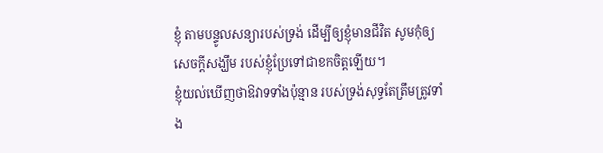ខ្ញុំ តាមបន្ទូលសន្យារបស់ទ្រង់ ដើម្បីឲ្យខ្ញុំមានជីវិត សូមកុំឲ្យសេចក្ដីសង្ឃឹម របស់ខ្ញុំប្រែទៅជាខកចិត្តឡើយ។
ខ្ញុំយល់ឃើញថាឱវាទទាំងប៉ុន្មាន របស់ទ្រង់សុទ្ធតែត្រឹមត្រូវទាំង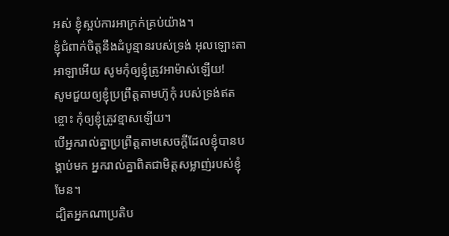អស់ ខ្ញុំស្អប់ការអាក្រក់គ្រប់យ៉ាង។
ខ្ញុំជំពាក់ចិត្តនឹងដំបូន្មានរបស់ទ្រង់ អុលឡោះតាអាឡាអើយ សូមកុំឲ្យខ្ញុំត្រូវអាម៉ាស់ឡើយ!
សូមជួយឲ្យខ្ញុំប្រព្រឹត្តតាមហ៊ូកុំ របស់ទ្រង់ឥតខ្ចោះ កុំឲ្យខ្ញុំត្រូវខ្មាសឡើយ។
បើអ្នករាល់គ្នាប្រព្រឹត្ដតាមសេចក្ដីដែលខ្ញុំបានបង្គាប់មក អ្នករាល់គ្នាពិតជាមិត្ដសម្លាញ់របស់ខ្ញុំមែន។
ដ្បិតអ្នកណាប្រតិប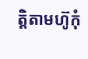ត្ដិតាមហ៊ូកុំ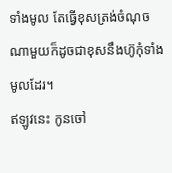ទាំងមូល តែធ្វើខុសត្រង់ចំណុចណាមួយក៏ដូចជាខុសនឹងហ៊ូកុំទាំងមូលដែរ។
ឥឡូវនេះ កូនចៅ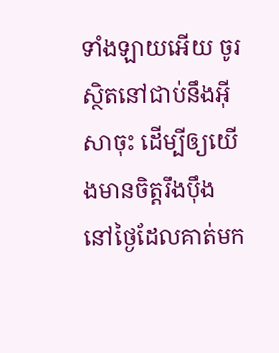ទាំងឡាយអើយ ចូរស្ថិតនៅជាប់នឹងអ៊ីសាចុះ ដើម្បីឲ្យយើងមានចិត្ដរឹងប៉ឹង នៅថ្ងៃដែលគាត់មក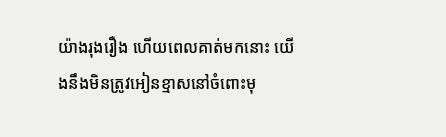យ៉ាងរុងរឿង ហើយពេលគាត់មកនោះ យើងនឹងមិនត្រូវអៀនខ្មាសនៅចំពោះមុ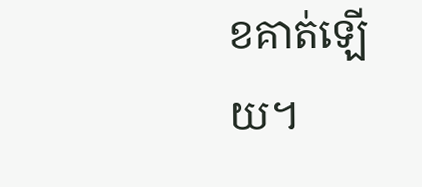ខគាត់ឡើយ។